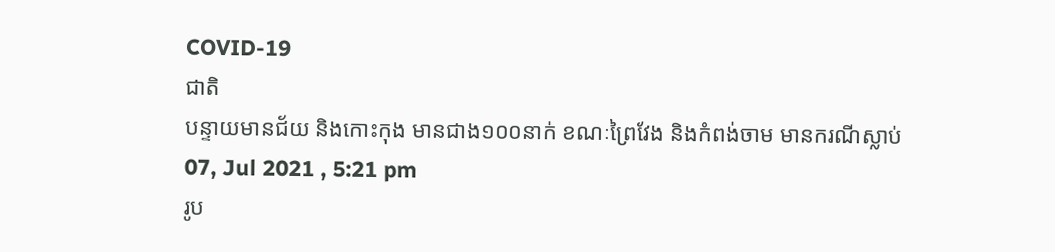COVID-19
ជាតិ
បន្ទាយមានជ័យ និងកោះកុង មានជាង១០០នាក់ ខណៈព្រៃវែង និងកំពង់ចាម មានករណីស្លាប់
07, Jul 2021 , 5:21 pm
រូប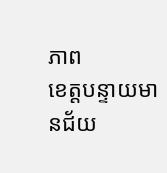ភាព
ខេត្តបន្ទាយមានជ័យ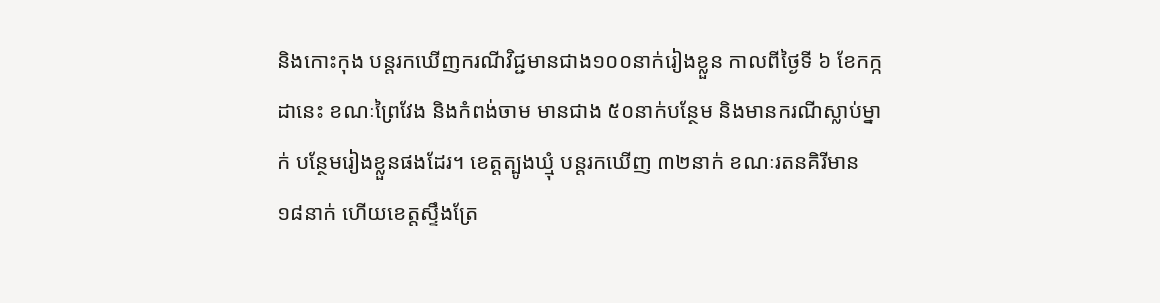និងកោះកុង បន្តរកឃើញករណីវិជ្ជមានជាង១០០នាក់រៀងខ្លួន កាលពីថ្ងៃទី ៦ ខែកក្កដានេះ ខណៈព្រៃវែង និងកំពង់ចាម មានជាង ៥០នាក់បន្ថែម និងមានករណីស្លាប់ម្នាក់ បន្ថែមរៀងខ្លួនផងដែរ។ ខេត្តត្បូងឃ្មុំ បន្តរកឃើញ ៣២នាក់ ខណៈរតនគិរីមាន ១៨នាក់ ហើយខេត្តស្ទឹងត្រែ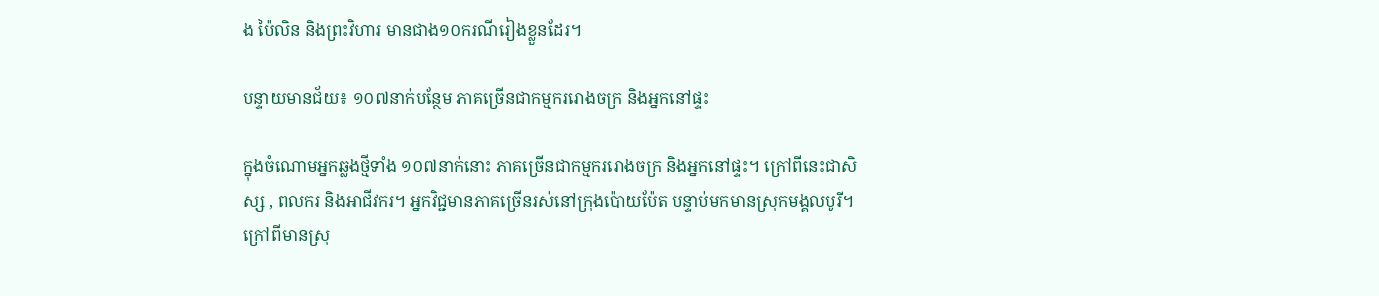ង ប៉ៃលិន និងព្រះវិហារ មានជាង១០ករណីរៀងខ្លួនដែរ។

បន្ទាយមានជ័យ៖ ១០៧នាក់បន្ថែម ភាគច្រើនជាកម្មកររោងចក្រ និងអ្នកនៅផ្ទះ

ក្នុងចំណោមអ្នកឆ្លងថ្មីទាំង ១០៧នាក់នោះ ភាគច្រើនជាកម្មកររោងចក្រ និងអ្នកនៅផ្ទះ។ ក្រៅពីនេះជាសិស្ស , ពលករ និងអាជីវករ។ អ្នកវិជ្ជមានភាគច្រើនរស់នៅក្រុងប៉ោយប៉ែត បន្ទាប់មកមានស្រុកមង្គលបូរី។ ក្រៅពីមានស្រុ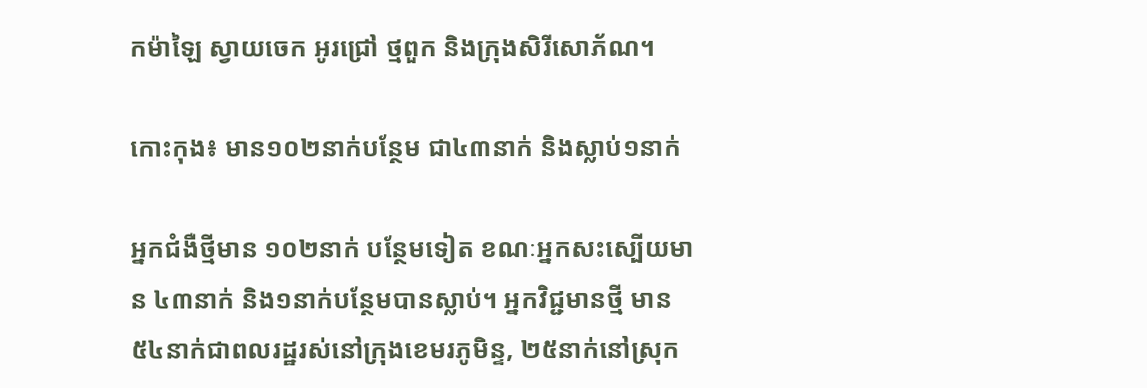កម៉ាឡៃ ស្វាយចេក អូរជ្រៅ ថ្មពួក និងក្រុងសិរីសោភ័ណ។

កោះកុង៖ មាន១០២នាក់បន្ថែម ជា៤៣នាក់ និងស្លាប់១នាក់

អ្នកជំងឺថ្មីមាន ១០២នាក់ បន្ថែមទៀត ខណៈអ្នកសះស្បើយមាន ៤៣នាក់ និង១នាក់បន្ថែមបានស្លាប់។ អ្នកវិជ្ជមានថ្មី មាន ៥៤នាក់ជាពលរដ្ឋរស់នៅក្រុងខេមរភូមិន្ទ, ២៥នាក់នៅស្រុក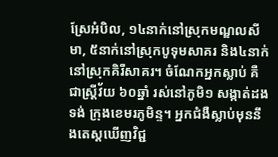ស្រែអំបិល, ១៤នាក់នៅស្រុកមណ្ឌលសីមា, ៥នាក់នៅស្រុកបូទុមសាគរ និង៤នាក់នៅស្រុកគិរីសាគរ។ ចំណែកអ្នកស្លាប់ គឺជាស្ត្រីវ័យ ៦០ឆ្នាំ រស់នៅភូមិ១ សង្កាត់ដងទង់ ក្រុងខេមរភូមិន្ទ។ អ្នកជំងឺស្លាប់មុននឹងតេស្តឃើញវិជ្ជ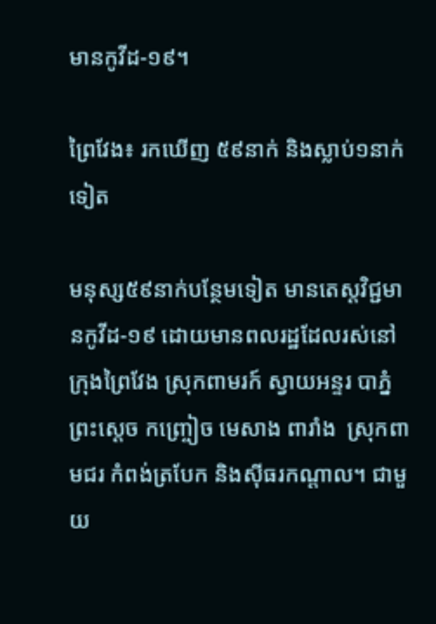មានកូវីដ-១៩។

ព្រៃវែង៖ រកឃើញ ៥៩នាក់ និងស្លាប់១នាក់ទៀត

មនុស្ស៥៩នាក់បន្ថែមទៀត មានតេស្តវិជ្ជមានកូវីដ-១៩ ដោយមានពលរដ្ឋដែលរស់នៅក្រុងព្រៃវែង ស្រុកពាមរក៍ ស្វាយអន្ទរ បាភ្នំ ព្រះសេ្ដច កញ្ច្រៀច មេសាង ពារាំង  ស្រុកពាមជរ កំពង់ត្របែក និងស៊ីធរកណ្តាល។ ជាមួយ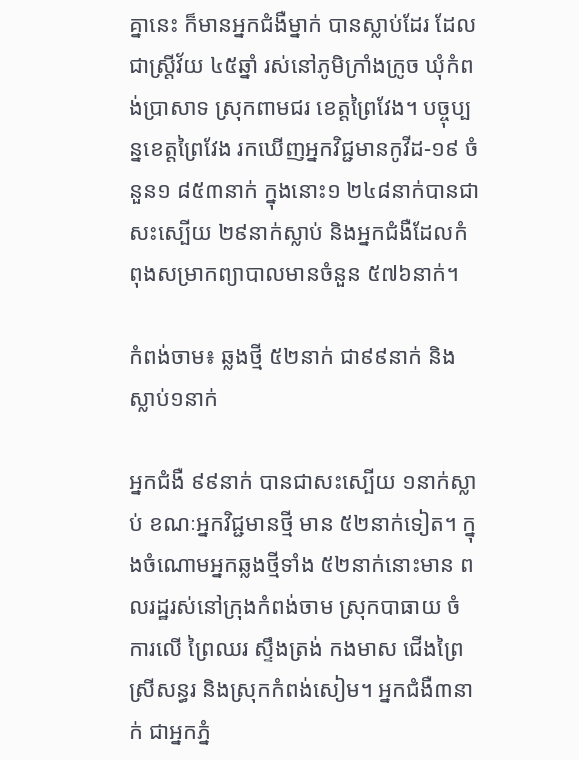គ្នានេះ ក៏មានអ្នកជំងឺម្នាក់ បានស្លាប់ដែរ ដែលជាស្ត្រីវ័យ ៤៥ឆ្នាំ រស់នៅភូមិក្រាំងក្រូច ឃុំកំពង់ប្រាសាទ ស្រុកពាមជរ ខេត្តព្រៃវែង។ បច្ចុប្បន្នខេត្តព្រៃវែង រកឃើញអ្នកវិជ្ជមានកូវីដ-១៩ ចំនួន១ ៨៥៣នាក់ ក្នុងនោះ១ ២៤៨នាក់បានជាសះស្បើយ ២៩នាក់ស្លាប់ និងអ្នកជំងឺដែលកំពុងសម្រាកព្យាបាលមានចំនួន ៥៧៦នាក់។

កំពង់ចាម៖ ឆ្លងថ្មី ៥២នាក់ ជា៩៩នាក់ និងស្លាប់១នាក់

អ្នកជំងឺ ៩៩នាក់ បានជាសះស្បើយ ១នាក់ស្លាប់ ខណៈអ្នកវិជ្ជមានថ្មី មាន ៥២នាក់ទៀត។ ក្នុងចំណោមអ្នកឆ្លងថ្មីទាំង ៥២នាក់នោះមាន ពលរដ្ឋរស់នៅក្រុងកំពង់ចាម ស្រុកបាធាយ ចំការលើ ព្រៃឈរ ស្ទឹងត្រង់ កងមាស ជើងព្រៃ ស្រីសន្ធរ និងស្រុកកំពង់សៀម។ អ្នកជំងឺ៣នាក់ ជាអ្នកភ្នំ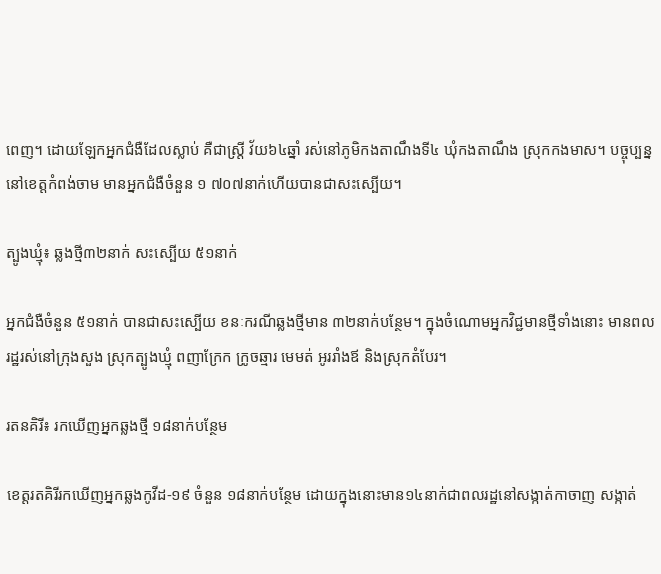ពេញ។ ដោយឡែកអ្នកជំងឺដែលស្លាប់ គឺជាស្ត្រី វ័យ៦៤ឆ្នាំ រស់នៅភូមិកងតាណឹងទី៤ ឃុំកងតាណឹង ស្រុកកងមាស។ បច្ចុប្បន្ន នៅខេត្តកំពង់ចាម មានអ្នកជំងឺចំនួន ១ ៧០៧នាក់ហើយបានជាសះស្បើយ។

ត្បូងឃ្មុំ៖ ឆ្លងថ្មី៣២នាក់ សះស្បើយ ៥១នាក់

អ្នកជំងឺចំនួន ៥១នាក់ បានជាសះស្បើយ ខនៈករណីឆ្លងថ្មីមាន ៣២នាក់បន្ថែម។ ក្នុងចំណោមអ្នកវិជ្ជមានថ្មីទាំងនោះ មានពលរដ្ឋរស់នៅក្រុងសួង ស្រុកត្បូងឃ្មុំ ពញាក្រែក ក្រូចឆ្មារ មេមត់ អូររាំងឪ និងស្រុកតំបែរ។

រតនគិរី៖ រកឃើញអ្នកឆ្លងថ្មី ១៨នាក់បន្ថែម

ខេត្តរតគិរីរកឃើញអ្នកឆ្លងកូវីដ-១៩ ចំនួន ១៨នាក់បន្ថែម ដោយក្នុងនោះមាន១៤នាក់ជាពលរដ្ឋនៅសង្កាត់កាចាញ សង្កាត់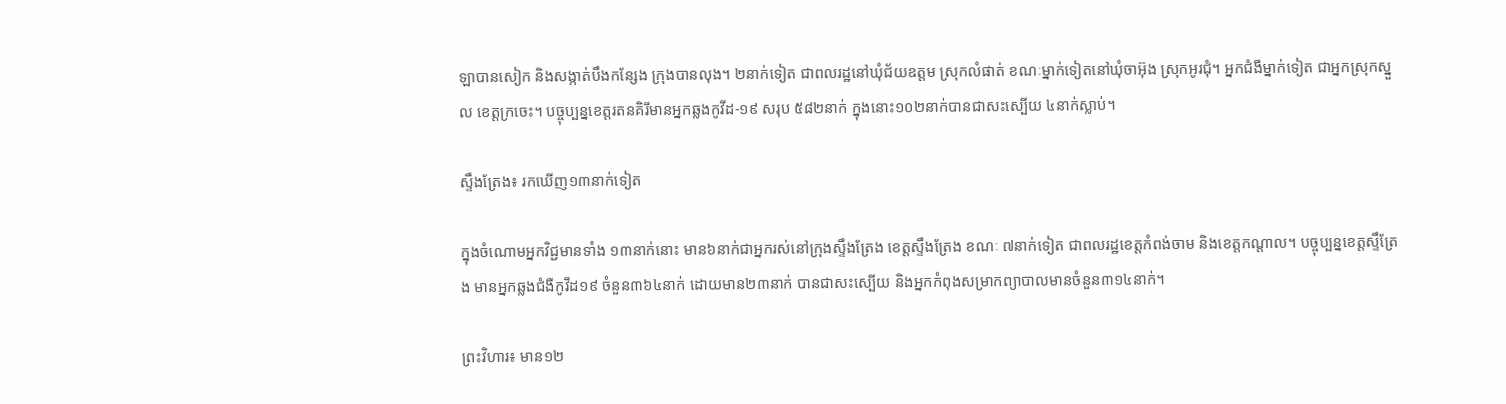ឡាបានសៀក និងសង្កាត់បឹងកន្សែង ក្រុងបានលុង។ ២នាក់ទៀត ជាពលរដ្ឋនៅឃុំជ័យឧត្តម ស្រុកលំផាត់ ខណៈម្នាក់ទៀតនៅឃុំចាអ៊ុង ស្រុកអូរជុំ។ អ្នកជំងឺម្នាក់ទៀត ជាអ្នកស្រុកស្នួល ខេត្តក្រចេះ។ បច្ចុប្បន្នខេត្តរតនគិរីមានអ្នកឆ្លងកូវីដ-១៩ សរុប ៥៨២នាក់ ក្នុងនោះ១០២នាក់បានជាសះស្បើយ ៤នាក់ស្លាប់។

ស្ទឹងត្រែង៖ រកឃើញ១៣នាក់ទៀត

ក្នុងចំណោមអ្នកវិជ្ជមានទាំង ១៣នាក់នោះ មាន៦នាក់ជាអ្នករស់នៅក្រុងស្ទឹងត្រែង ខេត្តស្ទឹងត្រែង ខណៈ ៧នាក់ទៀត ជាពលរដ្ឋខេត្តកំពង់ចាម និងខេត្តកណ្តាល។ បច្ចុប្បន្នខេត្តស្ទឹត្រែង មានអ្នកឆ្លងជំងឺកូវីដ១៩ ចំនួន៣៦៤នាក់ ដោយមាន២៣នាក់ បានជាសះស្បើយ និងអ្នកកំពុងសម្រាកព្យាបាលមានចំនួន៣១៤នាក់។

ព្រះវិហារ៖ មាន១២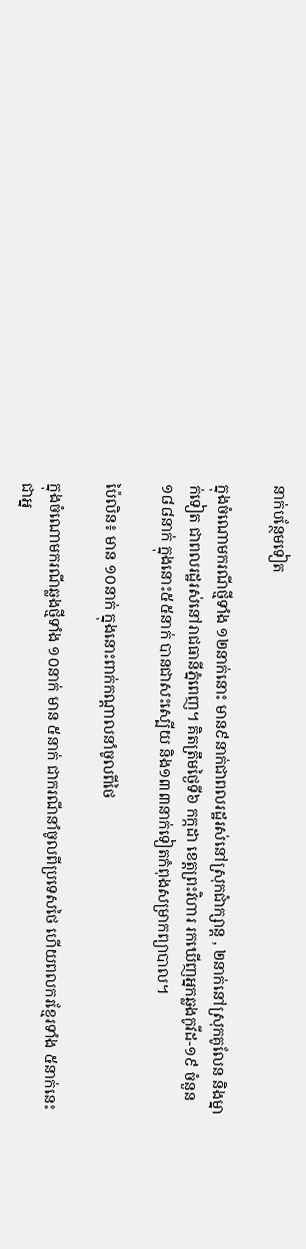នាក់បន្ថែមទៀត

ក្នុងចំណោមករណីថ្មីទាំង ១២នាក់នោះ មាន៩នាក់ជាពលរដ្ឋរស់នៅស្រុកជាំក្សាន្ត , ២នាក់នៅស្រុកគូលែន និងម្នាក់ទៀត ជាពលរដ្ឋរស់នៅរាជធានីភ្នំពេញ។ គិតត្រឹមថ្ងៃទី៦ កក្កដា ខេត្តព្រះវិហារ រកឃើញអ្នកឆ្លងកូវីដ-១៩ ចំនួន ១៨៨នាក់ ក្នុងនោះ៥៥នាក់ បានជាសះស្បើយ និង១៣៣នាក់ទៀតកំពុងសម្រាកព្យាបាល។

ប៉ៃលិន៖ មាន ១០នាក់ ក្នុងនោះពាក់កណ្តាលនាំចូលពីថៃ

ក្នុងចំណោមករណីឆ្លងថ្មីទាំង ១០នាក់ មាន ៥នាក់ ជាករណីនាំចូលពីប្រទេសថៃ ហើយពលករខ្មែរទាំង ៥នាក់នេះជាអ្ន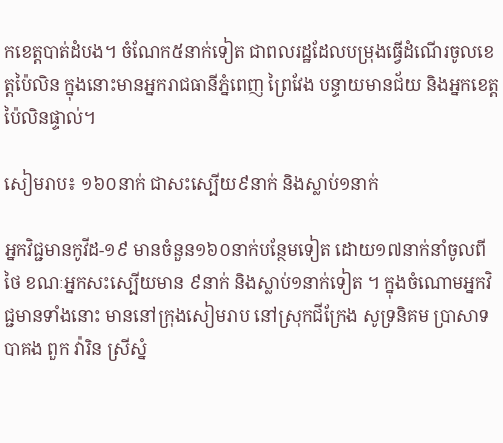កខេត្តបាត់ដំបង។ ចំណែក៥នាក់ទៀត ជាពលរដ្ឋដែលបម្រុងធ្វើដំណើរចូលខេត្តប៉ៃលិន ក្នុងនោះមានអ្នករាជធានីភ្នំពេញ ព្រៃវែង បន្ទាយមានជ័យ និងអ្នកខេត្តប៉ៃលិនផ្ទាល់។

សៀមរាប៖ ១៦០នាក់ ជាសះស្បើយ៩នាក់ និងស្លាប់១នាក់

អ្នកវិជ្ជមានកូវីដ-១៩ មានចំនួន១៦០នាក់បន្ថែមទៀត ដោយ១៧នាក់នាំចូលពីថៃ ខណៈអ្នកសះស្បើយមាន ៩នាក់ និងស្លាប់១នាក់ទៀត ។ ក្នុងចំណោមអ្នកវិជ្ជមានទាំងនោះ មាននៅក្រុងសៀមរាប នៅស្រុកជីក្រែង សូទ្រនិគម ប្រាសាទបាគង ពួក វ៉ារិន ស្រីស្នំ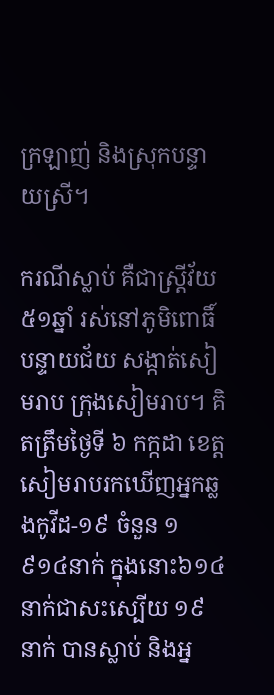ក្រឡាញ់ និងស្រុកបន្ទាយស្រី។

ករណីស្លាប់ គឺជាស្ត្រីវ័យ ៥១ឆ្នាំ រស់នៅភូមិពោធិ៍បន្ទាយជ័យ សង្កាត់សៀមរាប ក្រុងសៀមរាប។ គិតត្រឹមថ្ងៃទី ៦ កក្កដា ខេត្តសៀមរាបរកឃើញអ្នកឆ្លងកូវីដ-១៩ ចំនួន ១ ៩១៤នាក់ ក្នុងនោះ៦១៤នាក់ជាសះស្បើយ ១៩នាក់ បានស្លាប់ និងអ្ន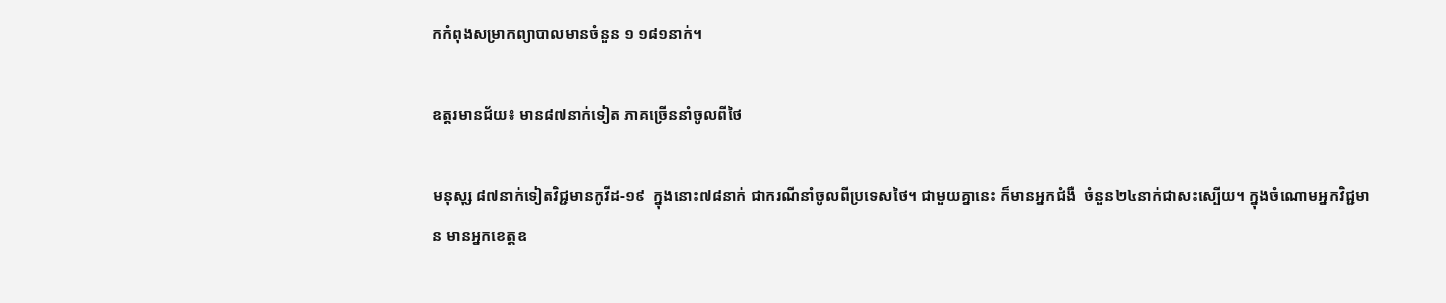កកំពុងសម្រាកព្យាបាលមានចំនួន ១ ១៨១នាក់។

ឧត្តរមានជ័យ៖ មាន៨៧នាក់ទៀត ភាគច្រើននាំចូលពីថៃ

មនុសុ្ស ៨៧នាក់ទៀតវិជ្ជមានកូវីដ-១៩  ក្នុងនោះ៧៨នាក់ ជាករណីនាំចូលពីប្រទេសថៃ។ ជាមួយគ្នានេះ ក៏មានអ្នកជំងឺ  ចំនួន២៤នាក់ជាសះស្បើយ។ ក្នុងចំណោមអ្នកវិជ្ជមាន មានអ្នកខេត្តឧ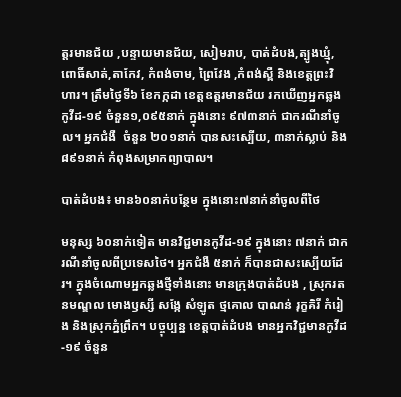ត្តរមានជ័យ ,បន្ទាយមានជ័យ, សៀមរាប, បាត់ដំបង,ត្បូងឃ្មុំ, ពោធិ៍សាត់,តាកែវ, កំពង់ចាម, ព្រៃវែង ,កំពង់ស្ពឺ និងខេត្តព្រះវិហារ។ ត្រឹមថ្ងៃទី៦ ខែកក្កដា ខេត្តឧត្តរមានជ័យ រកឃើញអ្នកឆ្លងកូវីដ-១៩ ចំនួន១,០៩៥នាក់ ក្នុងនោះ ៩៧៣នាក់ ជាករណីនាំចូល។ អ្នកជំងឺ  ចំនួន ២០១នាក់ បានសះស្បើយ, ៣នាក់ស្លាប់ និង៨៩១នាក់ កំពុងសម្រាកព្យាបាល។

បាត់ដំបង៖ មាន៦០នាក់បន្ថែម ក្នុងនោះ៧នាក់នាំចូលពីថៃ

មនុស្ស ៦០នាក់ទៀត មានវិជ្ជមានកូវីដ-១៩ ក្នុងនោះ ៧នាក់ ជាករណីនាំចូលពីប្រទេសថៃ។ អ្នកជំងឺ ៥នាក់ ក៏បានជាសះស្បើយដែរ។ ក្នុងចំណោមអ្នកឆ្លងថ្មីទាំងនោះ មានក្រុងបាត់ដំបង , ស្រុករតនមណ្ឌល មោងឫស្សី សង្កែ សំឡូត ថ្មគោល បាណន់ រុក្ខគិរី កំរៀង និងស្រុកភ្នំព្រឹក។ បច្ចុប្បន្ន ខេត្តបាត់ដំបង មានអ្នកវិជ្ជមានកូវីដ-១៩ ចំនួន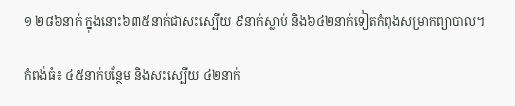១ ២៨៦នាក់ ក្នុងនោះ៦៣៥នាក់ជាសះស្បើយ ៩នាក់ស្លាប់ និង៦៤២នាក់ទៀតកំពុងសម្រាកព្យាបាល។

កំពង់ធំ៖ ៤៥នាក់បន្ថែម និងសះស្បើយ ៤២នាក់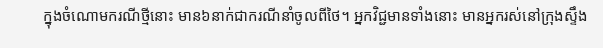ក្នុងចំណោមករណីថ្មីនោះ មាន៦នាក់ជាករណីនាំចូលពីថៃ។ អ្នកវិជ្ជមានទាំងនោះ មានអ្នករស់នៅក្រុងស្ទឹង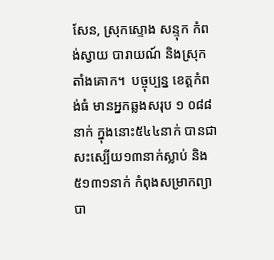សែន, ស្រុកស្ទោង សន្ទុក កំពង់ស្វាយ បារាយណ៍ និងស្រុកតាំងគោក។  បច្ចុប្បន្ន ខេត្តកំពង់ធំ មានអ្នកឆ្លងសរុប ១ ០៨៨នាក់ ក្នុងនោះ៥៤៤នាក់ បានជាសះស្បើយ១៣នាក់ស្លាប់ និង៥១៣១នាក់ កំពុងសម្រាកព្យាបា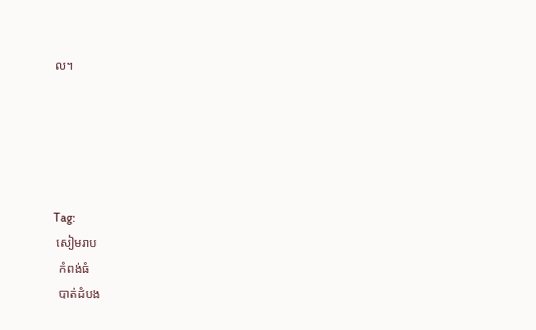ល។





Tag:
 សៀមរាប
  កំពង់ធំ
  បាត់ដំបង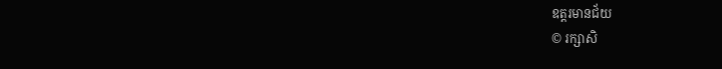ឧត្តរមានជ័យ
© រក្សាសិ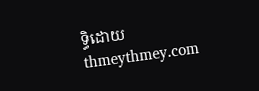ទ្ធិដោយ thmeythmey.com